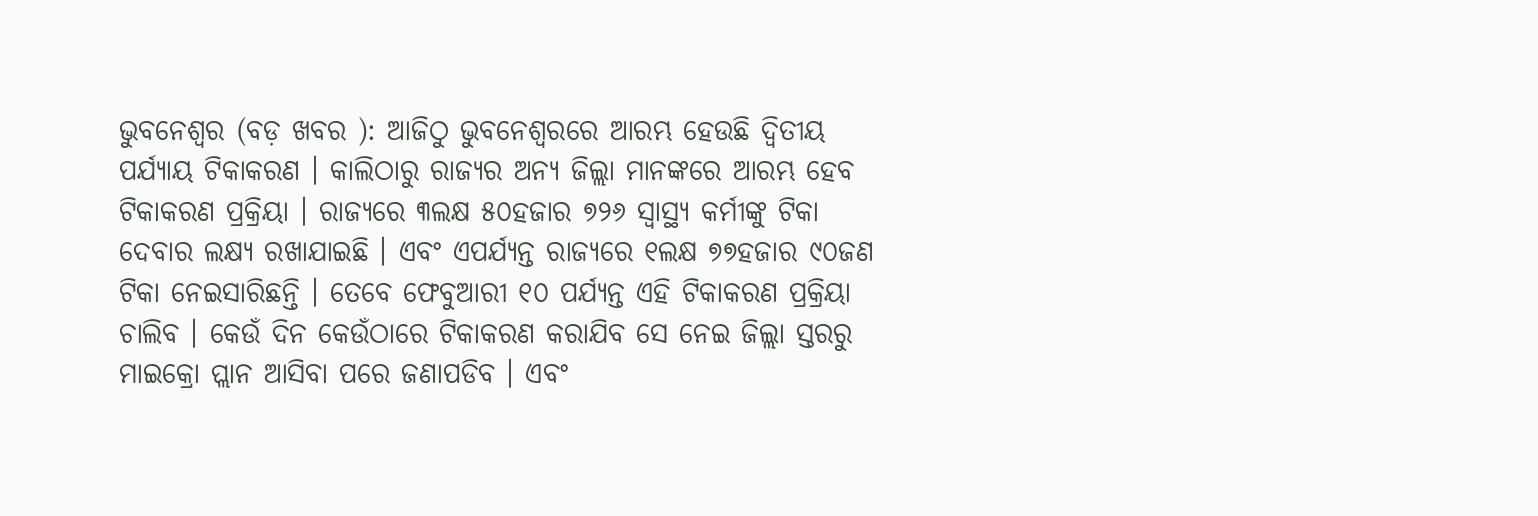ଭୁବନେଶ୍ୱର (ବଡ଼ ଖବର ): ଆଜିଠୁ ଭୁବନେଶ୍ୱରରେ ଆରମ୍ଭ ହେଉଛି ଦ୍ୱିତୀୟ ପର୍ଯ୍ୟାୟ ଟିକାକରଣ । କାଲିଠାରୁ ରାଜ୍ୟର ଅନ୍ୟ ଜିଲ୍ଲା ମାନଙ୍କରେ ଆରମ୍ଭ ହେବ ଟିକାକରଣ ପ୍ରକ୍ରିୟା । ରାଜ୍ୟରେ ୩ଲକ୍ଷ ୫୦ହଜାର ୭୨୬ ସ୍ୱାସ୍ଥ୍ୟ କର୍ମୀଙ୍କୁ ଟିକା ଦେବାର ଲକ୍ଷ୍ୟ ରଖାଯାଇଛି । ଏବଂ ଏପର୍ଯ୍ୟନ୍ତ ରାଜ୍ୟରେ ୧ଲକ୍ଷ ୭୭ହଜାର ୯୦ଜଣ ଟିକା ନେଇସାରିଛନ୍ତି । ତେବେ ଫେବୁଆରୀ ୧୦ ପର୍ଯ୍ୟନ୍ତ ଏହି ଟିକାକରଣ ପ୍ରକ୍ରିୟା ଚାଲିବ । କେଉଁ ଦିନ କେଉଁଠାରେ ଟିକାକରଣ କରାଯିବ ସେ ନେଇ ଜିଲ୍ଲା ସ୍ତରରୁ ମାଇକ୍ରୋ ପ୍ଲାନ ଆସିବା ପରେ ଜଣାପଡିବ । ଏବଂ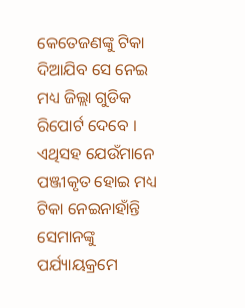କେତେଜଣଙ୍କୁ ଟିକା ଦିଆଯିବ ସେ ନେଇ ମଧ୍ୟ ଜିଲ୍ଲା ଗୁଡିକ ରିପୋର୍ଟ ଦେବେ । ଏଥିସହ ଯେଉଁମାନେ ପଞ୍ଜୀକୃତ ହୋଇ ମଧ୍ୟ ଟିକା ନେଇନାହାଁନ୍ତି ସେମାନଙ୍କୁ ପର୍ଯ୍ୟାୟକ୍ରମେ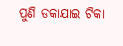ପୁଣି ଡକାଯାଇ ଟିକା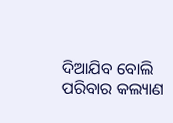ଦିଆଯିବ ବୋଲି ପରିବାର କଲ୍ୟାଣ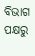ବିଭାଗ ପକ୍ଷରୁ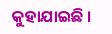କୁହାଯାଇଛି ।